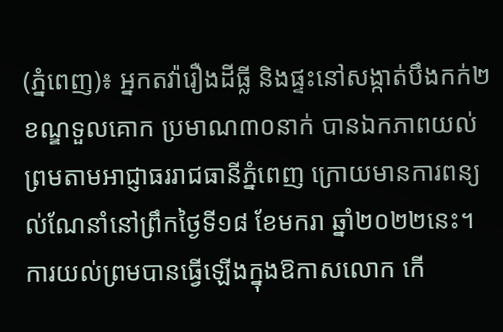(ភ្នំពេញ)៖ អ្នកតវ៉ារឿងដីធ្លី និងផ្ទះនៅសង្កាត់បឹងកក់២ ខណ្ឌទួលគោក ប្រមាណ៣០នាក់ បានឯកភាពយល់ព្រមតាមអាជ្ញាធររាជធានីភ្នំពេញ ក្រោយមានការពន្យល់ណែនាំនៅព្រឹកថ្ងៃទី១៨ ខែមករា ឆ្នាំ២០២២នេះ។
ការយល់ព្រមបានធ្វើឡើងក្នុងឱកាសលោក កើ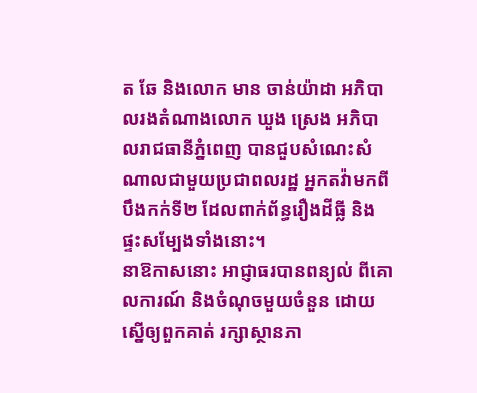ត ឆែ និងលោក មាន ចាន់យ៉ាដា អភិបាលរងតំណាងលោក ឃួង ស្រេង អភិបាលរាជធានីភ្នំពេញ បានជួបសំណេះសំណាលជាមួយប្រជាពលរដ្ឋ អ្នកតវ៉ាមកពីបឹងកក់ទី២ ដែលពាក់ព័ន្ធរឿងដីធ្លី និងផ្ទះសម្បែងទាំងនោះ។
នាឱកាសនោះ អាជ្ញាធរបានពន្យល់ ពីគោលការណ៍ និងចំណុចមួយចំនួន ដោយស្នើឲ្យពួកគាត់ រក្សាស្ថានភា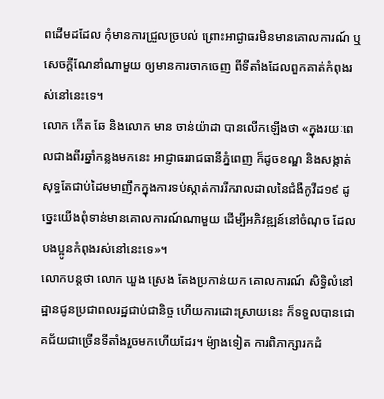ពដើមដដែល កុំមានការជ្រួលច្របល់ ព្រោះអាជ្ងាធរមិនមានគោលការណ៍ ឬសេចក្តីណែនាំណាមួយ ឲ្យមានការចាកចេញ ពីទីតាំងដែលពួកគាត់កំពុងរស់នៅនេះទេ។
លោក កើត ឆែ និងលោក មាន ចាន់យ៉ាដា បានលើកឡើងថា «ក្នុងរយៈពេលជាងពីរឆ្នាំកន្លងមកនេះ អាជ្ញាធររាជធានីភ្នំពេញ ក៏ដូចខណ្ឌ និងសង្កាត់ សុទ្ធតែជាប់ដៃមមាញឹកក្នុងការទប់ស្កាត់ការរីករាលដាលនៃជំងឺកូវីដ១៩ ដូច្នេះយើងពុំទាន់មានគោលការណ៍ណាមួយ ដើម្បីអភិវឌ្ឍន៍នៅចំណុច ដែលបងប្អូនកំពុងរស់នៅនេះទេ»។
លោកបន្តថា លោក ឃួង ស្រេង តែងប្រកាន់យក គោលការណ៍ សិទ្ធិលំនៅដ្ឋានជូនប្រជាពលរដ្ឋជាប់ជានិច្ច ហើយការដោះស្រាយនេះ ក៏ទទួលបានជោគជ័យជាច្រើនទីតាំងរួចមកហើយដែរ។ ម៉្យាងទៀត ការពិភាក្សារកដំ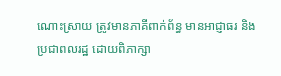ណោះស្រាយ ត្រូវមានភាគីពាក់ព័ន្ធ មានអាជ្ញាធរ និងប្រជាពលរដ្ឋ ដោយពិភាក្សា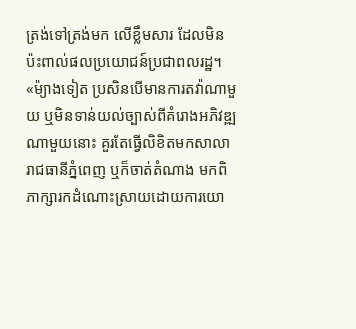ត្រង់ទៅត្រង់មក លើខ្លឹមសារ ដែលមិនប៉ះពាល់ផលប្រយោជន៍ប្រជាពលរដ្ឋ។
«ម៉្យាងទៀត ប្រសិនបើមានការតវ៉ាណាមួយ ឬមិនទាន់យល់ច្បាស់ពីគំរោងអភិវឌ្ឍណាមួយនោះ គួរតែធ្វើលិខិតមកសាលារាជធានីភ្នំពេញ ឬក៏ចាត់តំណាង មកពិភាក្សារកដំណោះស្រាយដោយការយោ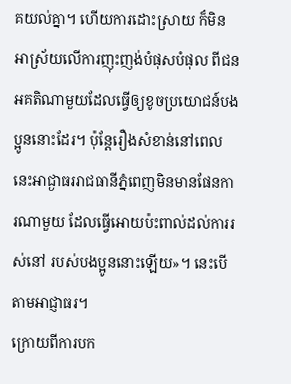គយល់គ្នា។ ហើយការដោះស្រាយ ក៏មិនអាស្រ័យលើការញុះញង់បំផុសបំផុល ពីជនអគតិណាមួយដែលធ្វើឲ្យខូចប្រយោជន៍បងប្អូននោះដែរ។ ប៉ុន្តែរឿងសំខាន់នៅពេលនេះអាជ្ងាធររាជធានីភ្នំពេញមិនមានផែនការណាមួយ ដែលធ្វើអោយប៉ះពាល់ដល់ការរស់នៅ របស់បងប្អូននោះឡើយ»។ នេះបើតាមអាជ្ញាធរ។
ក្រោយពីការបក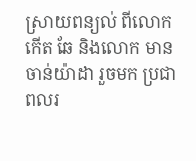ស្រាយពន្យល់ ពីលោក កើត ឆែ និងលោក មាន ចាន់យ៉ាដា រួចមក ប្រជាពលរ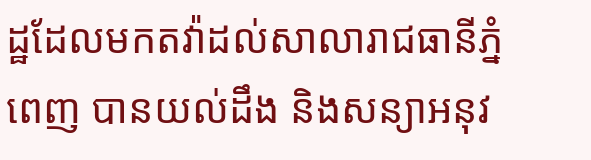ដ្ឋដែលមកតវ៉ាដល់សាលារាជធានីភ្នំពេញ បានយល់ដឹង និងសន្យាអនុវ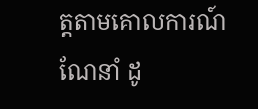ត្តតាមគោលការណ៍ណែនាំ ដូ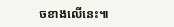ចខាងលើនេះ៕